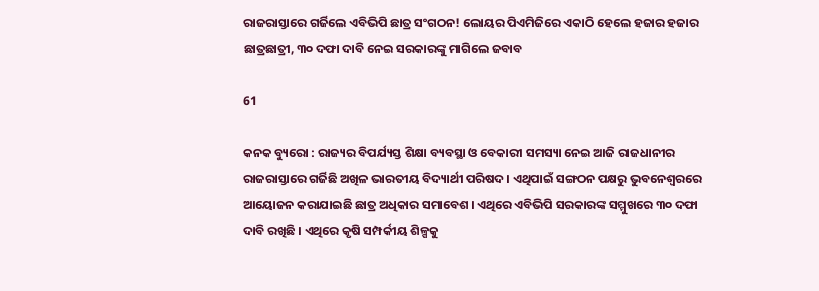ରାଜରାସ୍ତାରେ ଗର୍ଜିଲେ ଏବିଭିପି ଛାତ୍ର ସଂଗଠନ! ଲୋୟର ପିଏମିଜିରେ ଏକାଠି ହେଲେ ହଜାର ହଜାର ଛାତ୍ରଛାତ୍ରୀ, ୩୦ ଦଫା ଦାବି ନେଇ ସରକାରଙ୍କୁ ମାଗିଲେ ଜବାବ

61

କନକ ବ୍ୟୁରୋ : ରାଜ୍ୟର ବିପର୍ଯ୍ୟସ୍ତ ଶିକ୍ଷା ବ୍ୟବସ୍ଥା ଓ ବେକାରୀ ସମସ୍ୟା ନେଇ ଆଜି ରାଜଧାନୀର ରାଜରାସ୍ତାରେ ଗର୍ଜିଛି ଅଖିଳ ଭାରତୀୟ ବିଦ୍ୟାର୍ଥୀ ପରିଷଦ । ଏଥିପାଇଁ ସଙ୍ଗଠନ ପକ୍ଷରୁ ଭୁବନେଶ୍ୱରରେ ଆୟୋଜନ କରାଯାଇଛି ଛାତ୍ର ଅଧିକାର ସମାବେଶ । ଏଥିରେ ଏବିଭିପି ସରକାରଙ୍କ ସମ୍ମୁଖରେ ୩୦ ଦଫା ଦାବି ରଖିଛି । ଏଥିରେ କୃଷି ସମ୍ପର୍କୀୟ ଶିଳ୍ପକୁ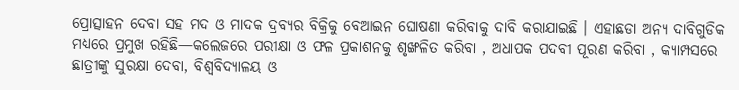ପ୍ରୋତ୍ସାହନ ଦେବା ସହ ମଦ ଓ ମାଦକ ଦ୍ରବ୍ୟର ବିକ୍ରିକୁ ବେଆଇନ ଘୋଷଣା କରିବାକୁ ଦାବି କରାଯାଇଛି । ଏହାଛଡା ଅନ୍ୟ ଦାବିଗୁଡିକ ମଧ୍ୟରେ ପ୍ରମୁଖ ରହିଛି—କଲେଜରେ ପରୀକ୍ଷା ଓ ଫଳ ପ୍ରକାଶନକୁ ଶୃଙ୍ଖଳିତ କରିବା , ଅଧାପକ ପଦବୀ ପୂରଣ କରିବା , କ୍ୟାମ୍ପସରେ ଛାତ୍ରୀଙ୍କୁ ସୁରକ୍ଷା ଦେବା, ବିଶ୍ୱବିଦ୍ୟାଳୟ ଓ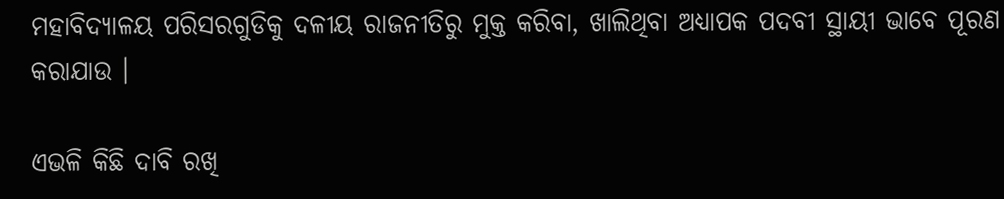ମହାବିଦ୍ୟାଳୟ ପରିସରଗୁଡିକୁ ଦଳୀୟ ରାଜନୀତିରୁ ମୁକ୍ତ କରିବା, ଖାଲିଥିବା ଅଧ୍ୟାପକ ପଦବୀ ସ୍ଥାୟୀ ଭାବେ ପୂରଣ କରାଯାଉ ।

ଏଭଳି କିଛି ଦାବି ରଖି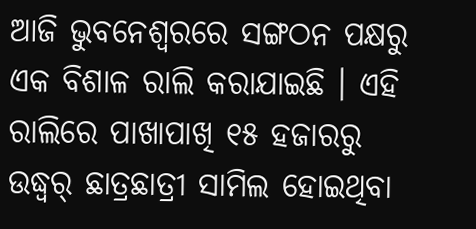ଆଜି ଭୁବନେଶ୍ୱରରେ ସଙ୍ଗଠନ ପକ୍ଷରୁ ଏକ ବିଶାଳ ରାଲି କରାଯାଇଛି । ଏହି ରାଲିରେ ପାଖାପାଖି ୧୫ ହଜାରରୁ ଉଦ୍ଧ୍ୱର୍ ଛାତ୍ରଛାତ୍ରୀ ସାମିଲ ହୋଇଥିବା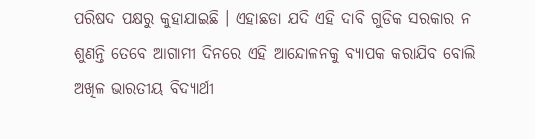ପରିଷଦ ପକ୍ଷରୁ କୁହାଯାଇଛି । ଏହାଛଡା ଯଦି ଏହି ଦାବି ଗୁଡିକ ସରକାର ନ ଶୁଣନ୍ତି ତେବେ ଆଗାମୀ ଦିନରେ ଏହି ଆନ୍ଦୋଳନକୁ ବ୍ୟାପକ କରାଯିବ ବୋଲି ଅଖିଳ ଭାରତୀୟ ବିଦ୍ୟାର୍ଥୀ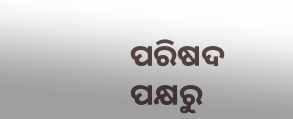ପରିଷଦ ପକ୍ଷରୁ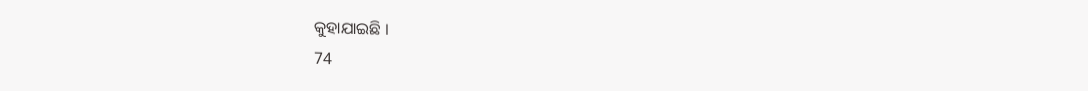କୁହାଯାଇଛି ।
74